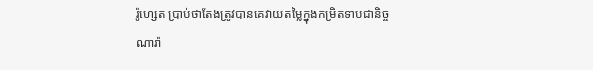រ៉ូហ្សេត ប្រាប់ថាតែងត្រូវបានគេវាយតម្លៃក្នុងកម្រិតទាបជានិច្ច
ណារ៉ា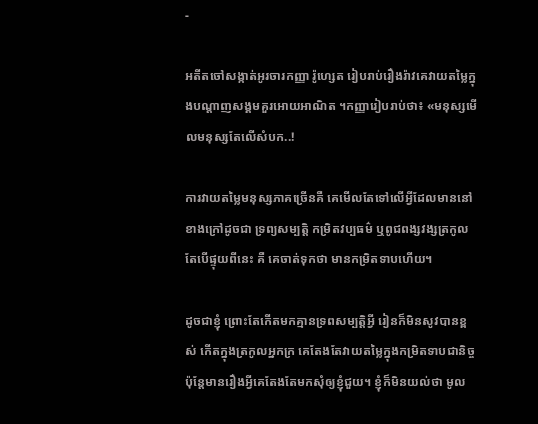-

អតីតចៅសង្កាត់អូរចារកញ្ញា រ៉ូហ្សេត រៀបរាប់រឿងរ៉ាវគេវាយតម្លៃក្នុងបណ្ដាញសង្គមគួរអោយអាណិត ។កញ្ញារៀបរាប់ថា៖ «មនុស្សមើលមនុស្សតែលើសំបក..!

ការវាយតម្លៃមនុស្សភាគច្រើនគឺ គេមើលតែទៅលើអ្វីដែលមាននៅខាងក្រៅដូចជា ទ្រព្យសម្បត្តិ កម្រិតវប្បធម៌ ឬពូជពង្សវង្សត្រកូល តែបើផ្ទុយពីនេះ គឺ គេចាត់ទុកថា មានកម្រិតទាបហើយ។

ដូចជាខ្ញុំ ព្រោះតែកើតមកគ្មានទ្រពសម្បត្តិអ្វី រៀនក៏មិនសូវបានខ្ពស់ កើតក្នុងត្រកូលអ្នកក្រ គេតែងតែវាយតម្លៃក្នុងកម្រិតទាបជានិច្ច ប៉ុន្តែមានរឿងអ្វីគេតែងតែមកសុំឲ្យខ្ញុំជួយ។ ខ្ញុំក៏មិនយល់ថា មូល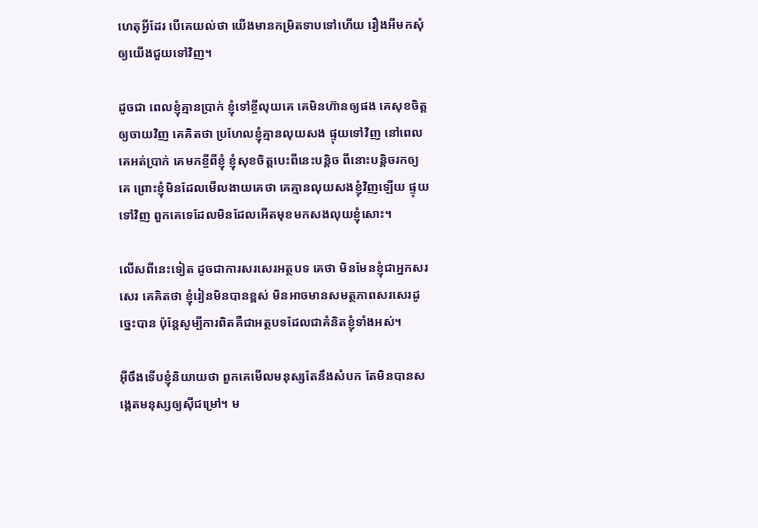ហេតុអ្វីដែរ បើគេយល់ថា យើងមានកម្រិតទាបទៅហើយ រឿងអីមកសុំឲ្យយើងជួយទៅវិញ។

ដូចជា ពេលខ្ញុំគ្មានប្រាក់ ខ្ញុំទៅខ្ចីលុយគេ គេមិនហ៊ានឲ្យផង គេសុខចិត្តឲ្យចាយវិញ គេគិតថា ប្រហែលខ្ញុំគ្មានលុយសង ផ្ទុយទៅវិញ នៅពេលគេអត់ប្រាក់ គេមកខ្ចីពីខ្ញុំ ខ្ញុំសុខចិត្តបេះពីនេះបន្តិច ពីនោះបន្តិចរកឲ្យគេ ព្រោះខ្ញុំមិនដែលមើលងាយគេថា គេគ្មានលុយសងខ្ញុំវិញឡើយ ផ្ទុយទៅវិញ ពួកគេទេដែលមិនដែលអើតមុខមកសងលុយខ្ញុំសោះ។

លើសពីនេះទៀត ដូចជាការសរសេរអត្ថបទ គេថា មិនមែនខ្ញុំជាអ្នកសរសេរ គេគិតថា ខ្ញុំរៀនមិនបានខ្ពស់ មិនអាចមានសមត្ថភាពសរសេរដូច្នេះបាន ប៉ុន្តែសូម្បីការពិតគឺជាអត្ថបទដែលជាគំនិតខ្ញុំទាំងអស់។

អ៊ីចឹងទើបខ្ញុំនិយាយថា ពួកគេមើលមនុស្សតែនឹងសំបក តែមិនបានសង្កេតមនុស្សឲ្យស៊ីជម្រៅ។ ម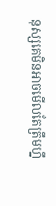នុស្សគេមិនអាចមើលតែត្រឹមហ្នឹ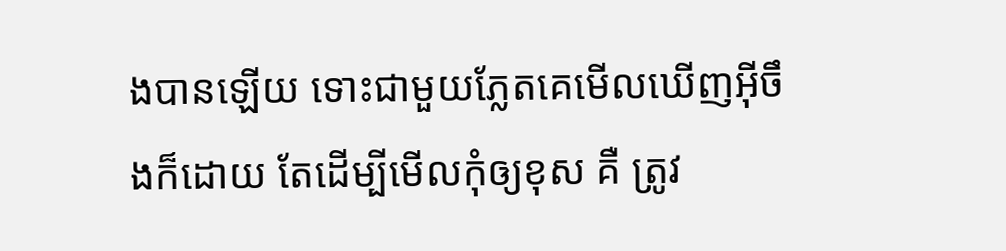ងបានឡើយ ទោះជាមួយភ្លែតគេមើលឃើញអ៊ីចឹងក៏ដោយ តែដើម្បីមើលកុំឲ្យខុស គឺ ត្រូវ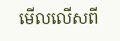មើលលើសពី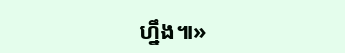ហ្នឹង៕»